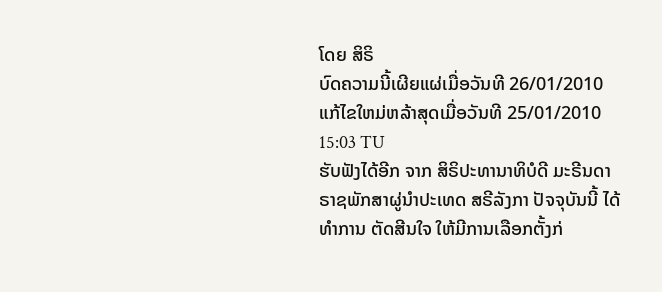ໂດຍ ສິຣິ
ບົດຄວາມນີ້ເຜີຍແຜ່ເມື່ອວັນທີ 26/01/2010 ແກ້ໄຂໃຫມ່ຫລ້າສຸດເມື່ອວັນທີ 25/01/2010 15:03 TU
ຮັບຟັງໄດ້ອີກ ຈາກ ສິຣິປະທານາທິບໍດີ ມະຣີນດາ ຣາຊພັກສາຜູ່ນຳປະເທດ ສຣີລັງກາ ປັຈຈຸບັນນີ້ ໄດ້ທຳການ ຕັດສີນໃຈ ໃຫ້ມີການເລືອກຕັ້ງກ່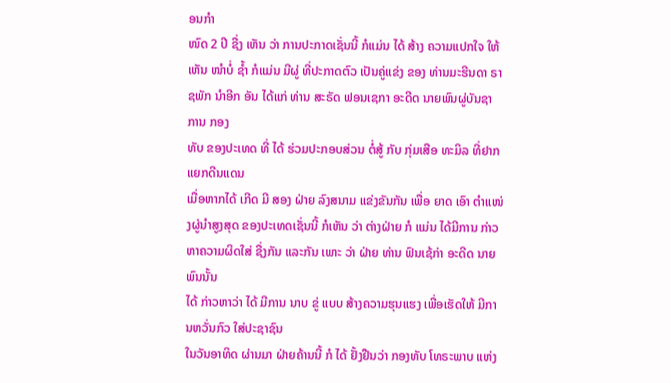ອນກຳ
ໜົດ 2 ປີ ຊື່ງ ເຫັນ ວ່າ ການປະກາດເຊັ່ນນີ້ ກໍແມ່ນ ໄດ້ ສ້າງ ຄວາມແປກໃຈ ໃຫ້ເຫັນ ໜຳບໍ່ ຊ້ຳ ກໍແມ່ນ ມີຜູ່ ທີ່ປະກາດຕົວ ເປັນຄູ່ແຂ່ງ ຂອງ ທ່ານມະຮີນດາ ຣາຊພັກ ນຳອີກ ອັນ ໄດ້ແກ່ ທ່ານ ສະຣັດ ຟອນເຊກາ ອະດີດ ນາຍພົນຜູ່ບັນຊາ ການ ກອງ
ທັບ ຂອງປະເທດ ທີ່ ໄດ້ ຮ່ວມປະກອບສ່ວນ ຕໍ່ສູ້ ກັບ ກຸ່ມເສືອ ທະມິລ ທີ່ຢາກແຍກດີນແດນ
ເມື່ອຫາກໄດ້ ເກີດ ມີ ສອງ ຝ່າຍ ລົງສນາມ ແຂ່ງຂັນກັນ ເພື່ອ ຍາດ ເອົາ ຕຳແໜ່ງຜູ່ນຳສູງສຸດ ຂອງປະເທດເຊັ່ນນີ້ ກໍເຫັນ ວ່າ ຕ່າງຝ່າຍ ກໍ ແມ່ນ ໄດ້ມີການ ກ່າວ ຫາຄວາມຜິດໃສ່ ຊື່ງກັນ ແລະກັນ ເພາະ ວ່າ ຝ່າຍ ທ່ານ ຟົນເຊ້ກ່າ ອະດີດ ນາຍພົນນັ້ນ
ໄດ້ ກ່າວຫາວ່າ ໄດ້ ມີການ ນາບ ຂູ່ ແບບ ສ້າງຄວາມຮຸນແຮງ ເພື່ອເຮັດໃຫ້ ມີການຫວັ່ນກົວ ໃສ່ປະຊາຊົນ
ໃນວັນອາທິດ ຜ່ານມາ ຝ່າຍຄ້ານນີ້ ກໍ ໄດ້ ຢັ້ງຢືນວ່າ ກອງທັບ ໂທຣະພາບ ແຫ່ງ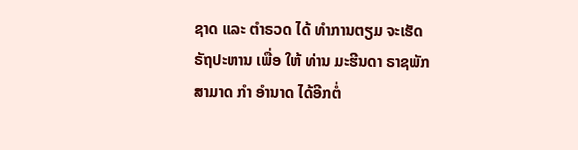ຊາດ ແລະ ຕຳຣວດ ໄດ້ ທຳການຕຽມ ຈະເຮັດ ຣັຖປະຫານ ເພື່ອ ໃຫ້ ທ່ານ ມະຮີນດາ ຣາຊພັກ ສາມາດ ກຳ ອຳນາດ ໄດ້ອີກຕໍ່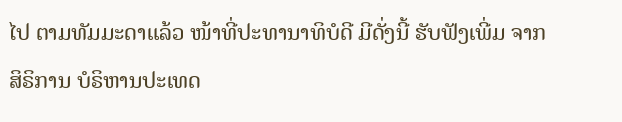ໄປ ຕາມທັມມະດາແລ້ວ ໜ້າທີ່ປະທານາທິບໍດີ ມີດັ່ງນີ້ ຮັບຟັງເພີ່ມ ຈາກ ສິຣິການ ບໍຣິຫານປະເທດ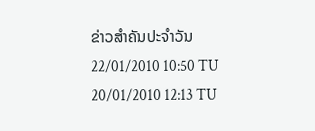ຂ່າວສຳຄັນປະຈຳວັນ
22/01/2010 10:50 TU
20/01/2010 12:13 TU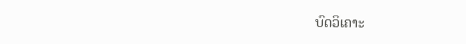ບົດວິເຄາະ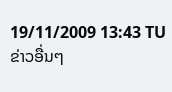19/11/2009 13:43 TU
ຂ່າວອື່ນໆ